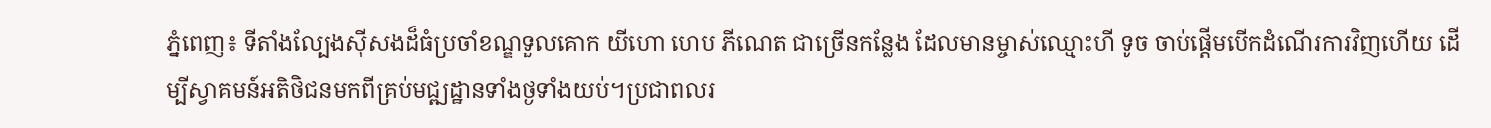ភ្នំពេញ៖ ទីតាំងល្បែងស៊ីសងដ៏ធំប្រចាំខណ្ឌទួលគោក យីហោ ហេប ភីណេត ជាច្រេីនកន្លែង ដែលមានម្ចាស់ឈ្មោះហី ទូច ចាប់ផ្តេីមបេីកដំណេីរការវិញហេីយ ដេីម្បីស្វាគមន៍អតិថិជនមកពីគ្រប់មជ្ឍដ្ឋានទាំងថ្ងទាំងយប់។ប្រជាពលរ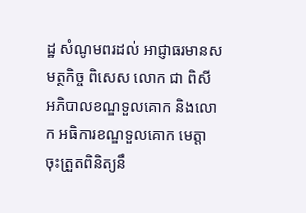ដ្ឋ សំណូមពរដល់ អាជ្ញាធរមានសមត្ថកិច្ច ពិសេស លោក ជា ពិសី អភិបាលខណ្ឌទួលគោក និងលោក អធិការខណ្ឌទួលគោក មេត្តាចុះត្រួតពិនិត្យនឹ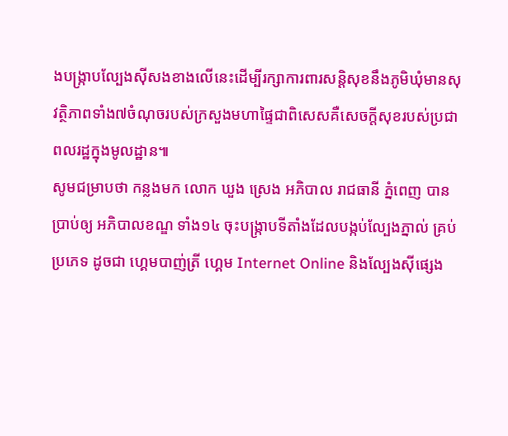ងបង្ក្រាបល្បែងស៊ីសងខាងលើនេះដើម្បីរក្សាការពារសន្តិសុខនឹងភូមិឃុំមានសុវត្ថិភាពទាំង៧ចំណុចរបស់ក្រសួងមហាផ្ទៃជាពិសេសគឺសេចក្តីសុខរបស់ប្រជាពលរដ្ឋក្នុងមូលដ្ឋាន៕
សូមជម្រាបថា កន្លងមក លោក ឃួង ស្រេង អភិបាល រាជធានី ភ្នំពេញ បានប្រាប់ឲ្យ អភិបាលខណ្ឌ ទាំង១៤ ចុះបង្ក្រាបទីតាំងដែលបង្កប់ល្បែងភ្នាល់ គ្រប់ប្រភេទ ដូចជា ហ្គេមបាញ់ត្រី ហ្គេម Internet Online និងល្បែងស៊ីផ្សេង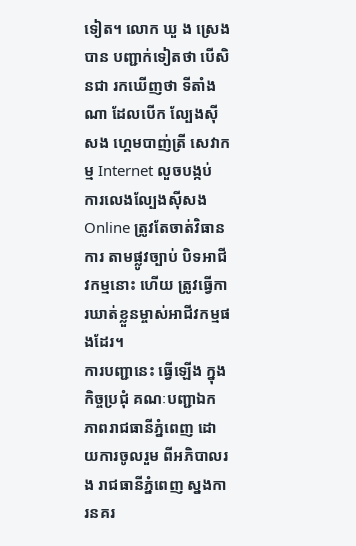ទៀត។ លោក ឃួ ង ស្រេង បាន បញ្ជាក់ទៀតថា បើសិនជា រកឃើញថា ទីតាំងណា ដែលបើក ល្បែងស៊ីសង ហ្គេមបាញ់ត្រី សេវាកម្ម Internet លួចបង្កប់ ការលេងល្បែងស៊ីសង Online ត្រូវតែចាត់វិធានការ តាមផ្លូវច្បាប់ បិទអាជីវកម្មនោះ ហើយ ត្រូវធ្វើការឃាត់ខ្លួនម្ចាស់អាជីវកម្មផងដែរ។
ការបញ្ជានេះ ធ្វើឡើង ក្នុងកិច្ចប្រជុំ គណៈបញ្ជាឯកភាពរាជធានីភ្នំពេញ ដោយការចូលរួម ពីអភិបាលរង រាជធានីភ្នំពេញ ស្នងការនគរ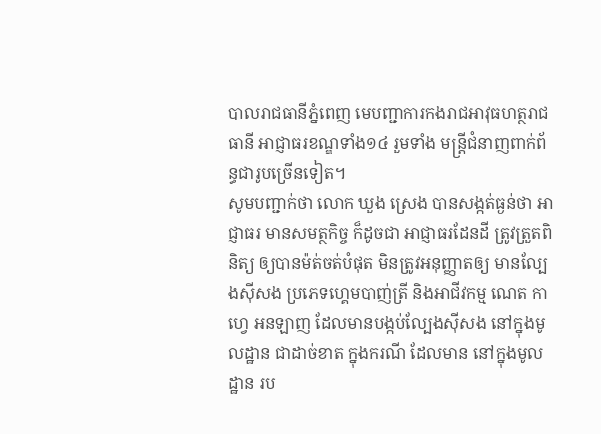បាលរាជធានីភ្នំពេញ មេបញ្ជាការកងរាជអាវុធហត្ថរាជធានី អាជ្ញាធរខណ្ឌទាំង១៤ រួមទាំង មន្ដ្រីជំនាញពាក់ព័ន្ធជារូបច្រើនទៀត។
សូមបញ្ជាក់ថា លោក ឃួង ស្រេង បានសង្កត់ធ្ងន់ថា អាជ្ញាធរ មានសមត្ថកិច្ច ក៏ដូចជា អាជ្ញាធរដែនដី ត្រូវត្រួតពិនិត្យ ឲ្យបានម៉ត់ចត់បំផុត មិនត្រូវអនុញ្ញាតឲ្យ មានល្បែងស៊ីសង ប្រភេទហ្គេមបាញ់ត្រី និងអាជីវកម្ម ណេត កាហ្វេ អនឡាញ ដែលមានបង្កប់ល្បែងស៊ីសង នៅក្នុងមូលដ្ឋាន ជាដាច់ខាត ក្នុងករណី ដែលមាន នៅក្នុងមូលដ្ឋាន រប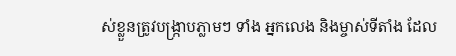ស់ខ្លួនត្រូវបង្ក្រាបភ្លាមៗ ទាំង អ្នកលេង និងម្ចាស់ទីតាំង ដែល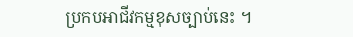ប្រកបអាជីវកម្មខុសច្បាប់នេះ ។